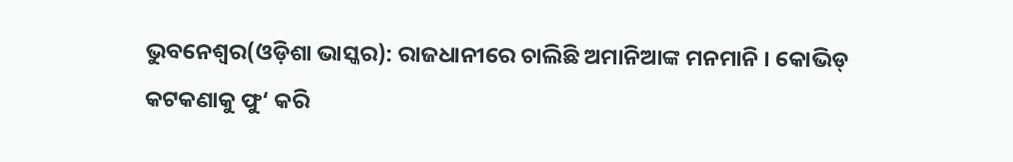ଭୁବନେଶ୍ୱର(ଓଡ଼ିଶା ଭାସ୍କର): ରାଜଧାନୀରେ ଚାଲିଛି ଅମାନିଆଙ୍କ ମନମାନି । କୋଭିଡ୍ କଟକଣାକୁ ଫୁ‘ କରି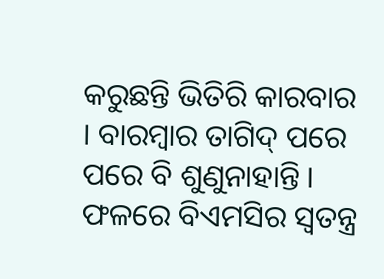କରୁଛନ୍ତି ଭିତିରି କାରବାର । ବାରମ୍ବାର ତାଗିଦ୍ ପରେ ପରେ ବି ଶୁଣୁନାହାନ୍ତି । ଫଳରେ ବିଏମସିର ସ୍ୱତନ୍ତ୍ର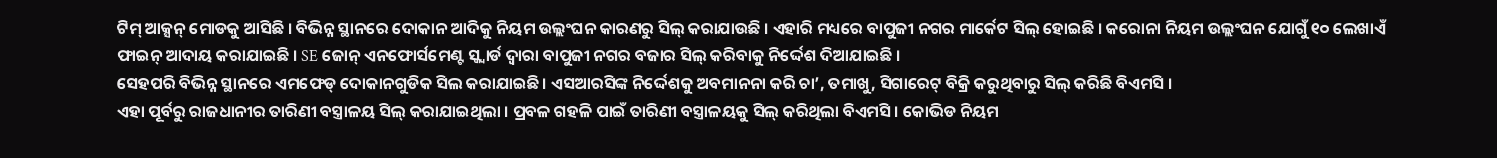ଟିମ୍ ଆକ୍ସନ୍ ମୋଡକୁ ଆସିଛି । ବିଭିନ୍ନ ସ୍ଥାନରେ ଦୋକାନ ଆଦିକୁ ନିୟମ ଉଲ୍ଲଂଘନ କାରଣରୁ ସିଲ୍ କରାଯାଉଛି । ଏହାରି ମଧ୍ୟରେ ବାପୁଜୀ ନଗର ମାର୍କେଟ ସିଲ୍ ହୋଇଛି । କରୋନା ନିୟମ ଉଲ୍ଲଂଘନ ଯୋଗୁଁ ୧୦ ଲେଖାଏଁ ଫାଇନ୍ ଆଦାୟ କରାଯାଇଛି । SE ଜୋନ୍ ଏନଫୋର୍ସମେଣ୍ଟ ସ୍କ୍ୱାର୍ଡ ଦ୍ୱାରା ବାପୁଜୀ ନଗର ବଜାର ସିଲ୍ କରିବାକୁ ନିର୍ଦ୍ଦେଶ ଦିଆଯାଇଛି ।
ସେହପରି ବିଭିନ୍ନ ସ୍ଥାନରେ ଏମଫେଡ୍ ଦୋକାନଗୁଡିକ ସିଲ କରାଯାଇଛି । ଏସଆରସିଙ୍କ ନିର୍ଦ୍ଦେଶକୁ ଅବମାନନା କରି ଚା’, ତମାଖୁ, ସିଗାରେଟ୍ ବିକ୍ରି କରୁଥିବାରୁ ସିଲ୍ କରିଛି ବିଏମସି ।
ଏହା ପୂର୍ବରୁ ରାଜଧାନୀର ତାରିଣୀ ବସ୍ତ୍ରାଳୟ ସିଲ୍ କରାଯାଇଥିଲା । ପ୍ରବଳ ଗହଳି ପାଇଁ ତାରିଣୀ ବସ୍ତ୍ରାଳୟକୁ ସିଲ୍ କରିଥିଲା ବିଏମସି । କୋଭିଡ ନିୟମ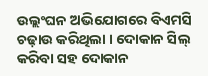ଉଲ୍ଲଂଘନ ଅଭିଯୋଗରେ ବିଏମସି ଚଢ଼ାଉ କରିଥିଲା । ଦୋକାନ ସିଲ୍ କରିବା ସହ ଦୋକାନ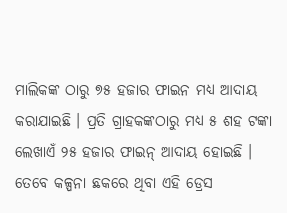ମାଲିକଙ୍କ ଠାରୁ ୭୫ ହଜାର ଫାଇନ ମଧ୍ୟ ଆଦାୟ କରାଯାଇଛି । ପ୍ରତି ଗ୍ରାହକଙ୍କଠାରୁ ମଧ୍ୟ ୫ ଶହ ଟଙ୍କା ଲେଖାଏଁ ୨୫ ହଜାର ଫାଇନ୍ ଆଦାୟ ହୋଇଛି । ତେବେ କଳ୍ପନା ଛକରେ ଥିବା ଏହି ଡ୍ରେସ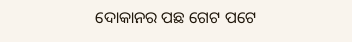ଦୋକାନର ପଛ ଗେଟ ପଟେ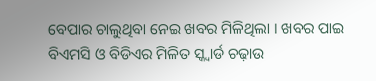ବେପାର ଚାଲୁଥିବା ନେଇ ଖବର ମିଳିଥିଲା । ଖବର ପାଇ ବିଏମସି ଓ ବିଡିଏର ମିଳିତ ସ୍କ୍ୱାର୍ଡ ଚଢ଼ାଉ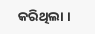କରିଥିଲା ।